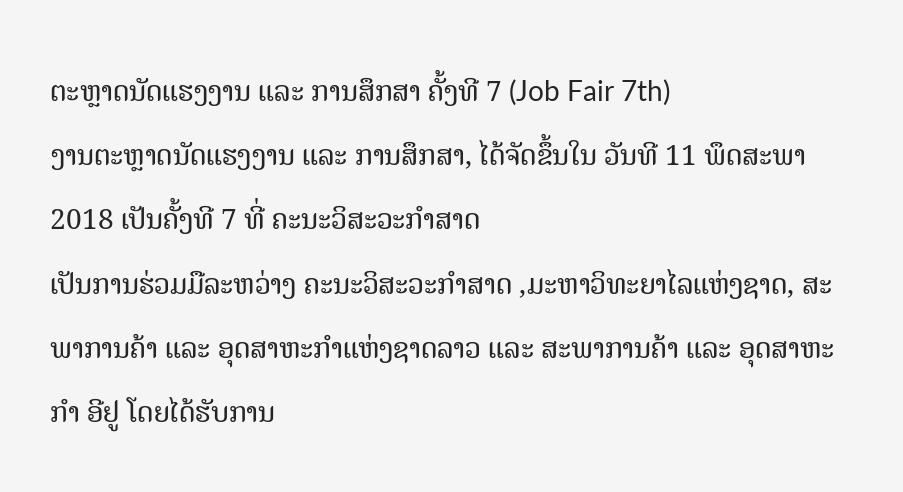ຕະຫຼາດນັດແຮງງານ ແລະ ການສຶກສາ ຄັ້ງທີ 7 (Job Fair 7th)
ງານຕະຫຼາດນັດແຮງງານ ແລະ ການສຶກສາ, ໄດ້ຈັດຂຶ້ນໃນ ວັນທີ 11 ພຶດສະພາ 2018 ເປັນຄັ້ງທີ 7 ທີ່ ຄະນະວິສະວະກຳສາດ
ເປັນການຮ່ວມມືລະຫວ່າງ ຄະນະວິສະວະກຳສາດ ,ມະຫາວິທະຍາໄລແຫ່ງຊາດ, ສະພາການຄ້າ ແລະ ອຸດສາຫະກຳແຫ່ງຊາດລາວ ແລະ ສະພາການຄ້າ ແລະ ອຸດສາຫະກຳ ອີຢູ ໂດຍໄດ້ຮັບການ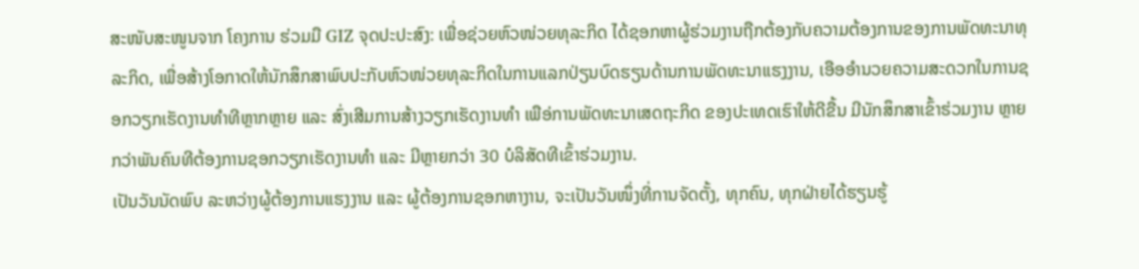ສະໜັບສະໜູນຈາກ ໂຄງການ ຮ່ວມມື GIZ ຈຸດປະປະສົງ: ເພື່ອຊ່ວຍຫົວໜ່ວຍທຸລະກິດ ໄດ້ຊອກຫາຜູ້ຮ່ວມງານຖືກຕ້ອງກັບຄວາມຕ້ອງການຂອງການພັດທະນາທຸລະກິດ, ເພື່ອສ້າງໂອກາດໃຫ້ນັກສຶກສາພົບປະກັບຫົວໜ່ວຍທຸລະກິດໃນການແລກປ່ຽນບົດຮຽນດ້ານການພັດທະນາແຮງງານ, ເອືອອໍານວຍຄວາມສະດວກໃນການຊອກວຽກເຮັດງານທຳທີຫຼາກຫຼາຍ ແລະ ສົ່ງເສີມການສ້າງວຽກເຮັດງານທຳ ເພືອ່ການພັດທະນາເສດຖະກິດ ຂອງປະເທດເຮົາໃຫ້ດີຂື້ນ ມີນັກສຶກສາເຂົ້າຮ່ວມງານ ຫຼາຍກວ່າພັນຄົນທີຕ້ອງການຊອກວຽກເຮັດງານທຳ ແລະ ມີຫຼາຍກວ່າ 30 ບໍລິສັດທີເຂົ້າຮ່ວມງານ.
ເປັນວັນນັດພົບ ລະຫວ່າງຜູ້ຕ້ອງການແຮງງານ ແລະ ຜູ້ຕ້ອງການຊອກຫາງານ, ຈະເປັນວັນໜຶ່ງທີ່ການຈັດຕັ້ງ, ທຸກຄົນ, ທຸກຝ່າຍໄດ້ຮຽນຮູ້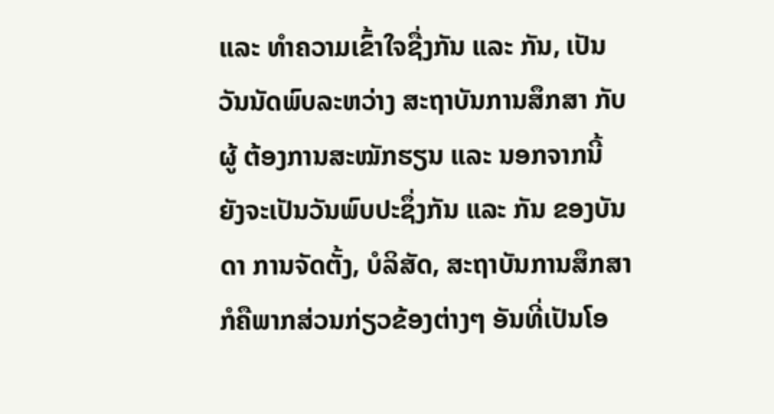ແລະ ທຳຄວາມເຂົ້າໃຈຊື່ງກັນ ແລະ ກັນ, ເປັນວັນນັດພົບລະຫວ່າງ ສະຖາບັນການສຶກສາ ກັບຜູ້ ຕ້ອງການສະໝັກຮຽນ ແລະ ນອກຈາກນີ້ ຍັງຈະເປັນວັນພົບປະຊຶ່ງກັນ ແລະ ກັນ ຂອງບັນດາ ການຈັດຕັ້ງ, ບໍລິສັດ, ສະຖາບັນການສຶກສາ ກໍຄືພາກສ່ວນກ່ຽວຂ້ອງຕ່າງໆ ອັນທີ່ເປັນໂອ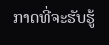ກາດທີ່ຈະຮັບຮູ້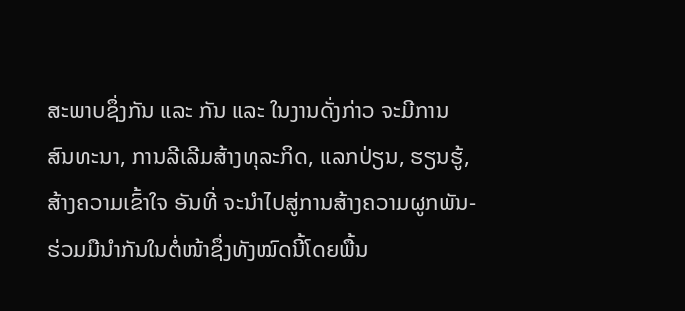ສະພາບຊຶ່ງກັນ ແລະ ກັນ ແລະ ໃນງານດັ່ງກ່າວ ຈະມີການ ສົນທະນາ, ການລີເລີມສ້າງທຸລະກິດ, ແລກປ່ຽນ, ຮຽນຮູ້, ສ້າງຄວາມເຂົ້າໃຈ ອັນທີ່ ຈະນຳໄປສູ່ການສ້າງຄວາມຜູກພັນ-ຮ່ວມມືນຳກັນໃນຕໍ່ໜ້າຊຶ່ງທັງໝົດນີ້ໂດຍພື້ນ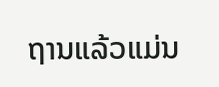ຖານແລ້ວແມ່ນ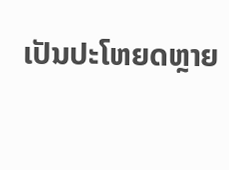ເປັນປະໂຫຍດຫຼາຍ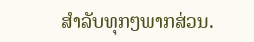ສຳລັບທຸກໆພາກສ່ວນ.